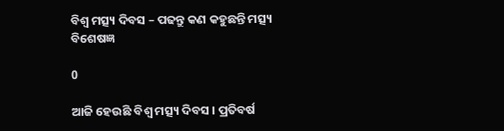ବିଶ୍ୱ ମତ୍ସ୍ୟ ଦିବସ – ପଢନ୍ତୁ କଣ କହୁଛନ୍ତି ମତ୍ସ୍ୟ ବିଶେଷଜ୍ଞ

0

ଆଜି ହେଉଛି ବିଶ୍ୱ ମତ୍ସ୍ୟ ଦିବସ । ପ୍ରତିବର୍ଷ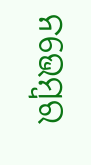ନଭେମ୍ବର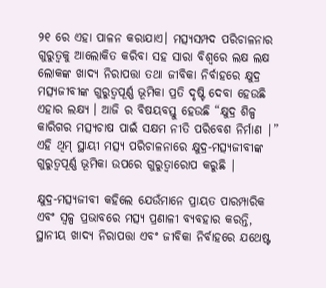୨୧ ରେ ଏହା ପାଳନ କରାଯାଏ। ମତ୍ସ୍ୟସମ୍ପଦ ପରିଚାଳନାର ଗୁରୁତ୍ୱକୁ ଆଲୋକିତ କରିବା ସହ ସାରା ବିଶ୍ୱରେ ଲକ୍ଷ ଲକ୍ଷ ଲୋକଙ୍କ ଖାଦ୍ୟ ନିରାପତ୍ତା ତଥା ଜୀବିକା ନିର୍ବାହରେ କ୍ଷୁଦ୍ର ମତ୍ସ୍ୟଜୀବୀଙ୍କ ଗୁରୁତ୍ୱପୂର୍ଣ୍ଣ ଭୂମିକା ପ୍ରତି ଦୃଷ୍ଟି ଦେବା ହେଉଛି ଏହାର ଲକ୍ଷ୍ୟ । ଆଜି ର ବିଷୟବସ୍ତୁ ହେଉଛି “କ୍ଷୁଦ୍ର ଶିଳ୍ପ କାରିଗର ମତ୍ସ୍ୟଚାଷ ପାଇଁ ସକ୍ଷମ ନୀତି ପରିବେଶ ନିର୍ମାଣ |” ଏହି ଥିମ୍ ସ୍ଥାୟୀ ମତ୍ସ୍ୟ ପରିଚାଳନାରେ କ୍ଷୁଦ୍ର-ମତ୍ସ୍ୟଜୀବୀଙ୍କ ଗୁରୁତ୍ୱପୂର୍ଣ୍ଣ ଭୂମିକା ଉପରେ ଗୁରୁତ୍ୱାରୋପ କରୁଛି |

କ୍ଷୁଦ୍ର-ମତ୍ସ୍ୟଜୀବୀ କହିଲେ ଯେଉଁମାନେ ପ୍ରାୟତ ପାରମ୍ପାରିକ ଏବଂ ସ୍ୱଳ୍ପ ପ୍ରଭାବରେ ମତ୍ସ୍ୟ ପ୍ରଣାଳୀ ବ୍ୟବହାର କରନ୍ତି, ସ୍ଥାନୀୟ ଖାଦ୍ୟ ନିରାପତ୍ତା ଏବଂ ଜୀବିକା ନିର୍ବାହରେ ଯଥେଷ୍ଟ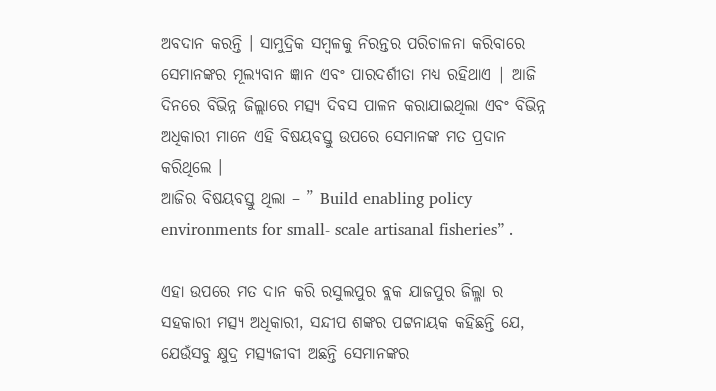ଅବଦାନ କରନ୍ତି । ସାମୁଦ୍ରିକ ସମ୍ବଳକୁ ନିରନ୍ତର ପରିଚାଳନା କରିବାରେ ସେମାନଙ୍କର ମୂଲ୍ୟବାନ ଜ୍ଞାନ ଏବଂ ପାରଦର୍ଶୀତା ମଧ୍ୟ ରହିଥାଏ | ଆଜି ଦିନରେ ବିଭିନ୍ନ ଜିଲ୍ଲାରେ ମତ୍ସ୍ୟ ଦିବସ ପାଳନ କରାଯାଇଥିଲା ଏବଂ ବିଭିନ୍ନ ଅଧିକାରୀ ମାନେ ଏହି ବିଷୟବସ୍ତୁ ଉପରେ ସେମାନଙ୍କ ମତ ପ୍ରଦାନ କରିଥିଲେ ।
ଆଜିର ବିଷୟବସ୍ତୁ ଥିଲା – ” Build enabling policy environments for small- scale artisanal fisheries” .

ଏହା ଉପରେ ମତ ଦାନ କରି ରସୁଲପୁର ବ୍ଲକ ଯାଜପୁର ଜିଲ୍ଳା ର ସହକାରୀ ମତ୍ସ୍ୟ ଅଧିକାରୀ, ସନ୍ଦୀପ ଶଙ୍କର ପଟ୍ଟନାୟକ କହିଛନ୍ତି ଯେ, ଯେଉଁସବୁ କ୍ଷୁଦ୍ର ମତ୍ସ୍ୟଜୀବୀ ଅଛନ୍ତି ସେମାନଙ୍କର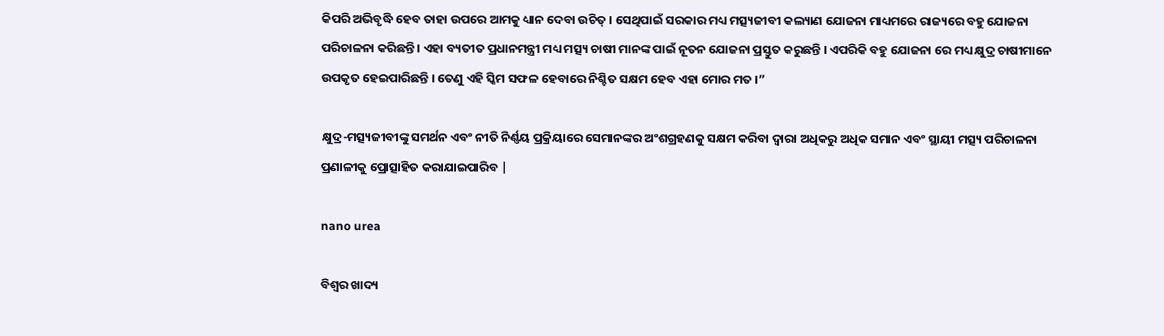କିପରି ଅଭିବୃଦ୍ଧି ହେବ ତାହା ଉପରେ ଆମକୁ ଧ୍ୟାନ ଦେବା ଉଚିତ୍ । ସେଥିପାଇଁ ସରକାର ମଧ୍ୟ ମତ୍ସ୍ୟଜୀବୀ କଲ୍ୟାଣ ଯୋଜନା ମାଧ୍ୟମରେ ରାଜ୍ୟରେ ବହୁ ଯୋଜନା ପରିଚାଳନା କରିଛନ୍ତି । ଏହା ବ୍ୟତୀତ ପ୍ରଧାନମନ୍ତ୍ରୀ ମଧ୍ୟ ମତ୍ସ୍ୟ ଚାଷୀ ମାନଙ୍କ ପାଇଁ ନୂତନ ଯୋଜନା ପ୍ରସ୍ତୁତ କରୁଛନ୍ତି । ଏପରିକି ବହୁ ଯୋଜନା ରେ ମଧ୍ୟ କ୍ଷୁଦ୍ର ଚାଷୀମାନେ ଉପକୃତ ହେଇପାରିଛନ୍ତି । ତେଣୁ ଏହି ସ୍କିମ ସଫଳ ହେବାରେ ନିଶ୍ଚିତ ସକ୍ଷମ ହେବ ଏହା ମୋର ମତ ।”

କ୍ଷୁଦ୍ର-ମତ୍ସ୍ୟଜୀବୀଙ୍କୁ ସମର୍ଥନ ଏବଂ ନୀତି ନିର୍ଣ୍ଣୟ ପ୍ରକ୍ରିୟାରେ ସେମାନଙ୍କର ଅଂଶଗ୍ରହଣକୁ ସକ୍ଷମ କରିବା ଦ୍ୱାରା ଅଧିକରୁ ଅଧିକ ସମାନ ଏବଂ ସ୍ଥାୟୀ ମତ୍ସ୍ୟ ପରିଚାଳନା ପ୍ରଣାଳୀକୁ ପ୍ରୋତ୍ସାହିତ କରାଯାଇପାରିବ |

nano urea

ବିଶ୍ଵର ଖାଦ୍ୟ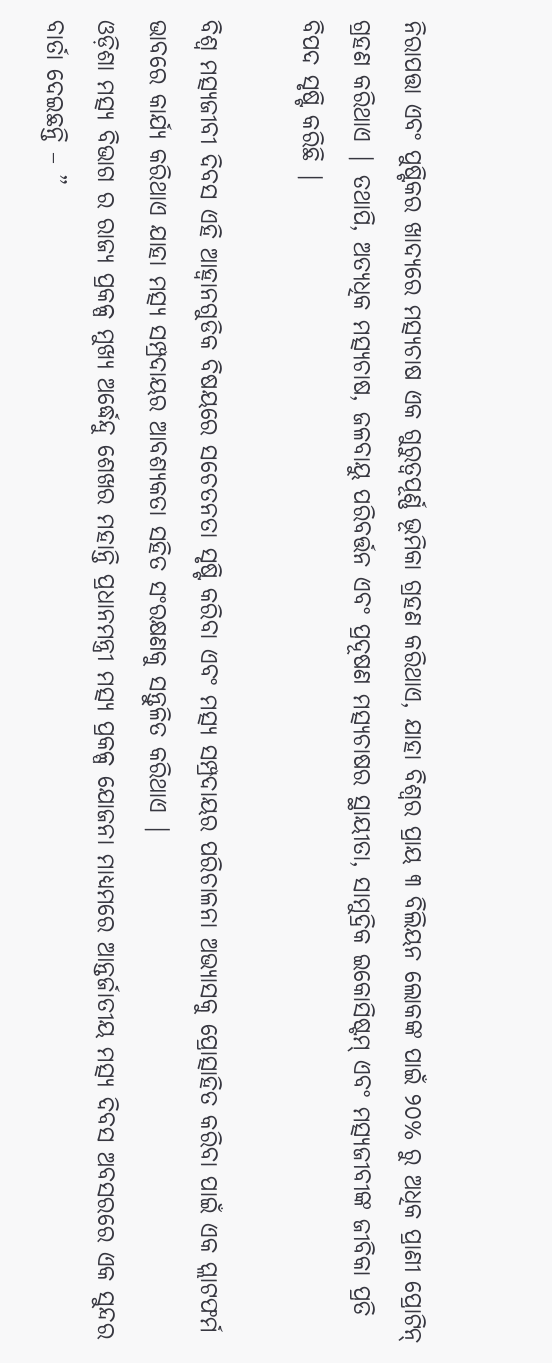ନିରାପତ୍ତା ଏବଂ ପୁଷ୍ଟିକର ଖାଦ୍ୟରେ ମତ୍ସ୍ୟଚାଷ ଏକ ଗୁରୁତ୍ୱପୂର୍ଣ୍ଣ ଭୂମିକା ଗ୍ରହଣ କରିଥାଏ, ଯାହା ବିଶ୍ଵର ପ୍ରାୟ ୩ ବିଲିୟନ ଲୋକଙ୍କ ପାଇଁ ୨୦% ରୁ ଅଧିକ ପ୍ରାଣୀ ପ୍ରୋଟିନ୍ ଗ୍ରହଣ କରିଥାଏ | ତଥାପି, ଅତ୍ୟଧିକ ମତ୍ସ୍ୟଚାଷ, ଜଳବାୟୁ ପରିବର୍ତ୍ତନ ଏବଂ ପ୍ରଦୂଷଣ ମତ୍ସ୍ୟଚାଷର ସ୍ଥାୟୀତା, ସାମୁଦ୍ରିକ ଇକୋସିଷ୍ଟମ୍ ଏବଂ ମତ୍ସ୍ୟଜୀବୀଙ୍କ ଜୀବିକା ପ୍ରତି ବିପଦ ସୃଷ୍ଟି କରିଛି |

ବିଶ୍ୱ ମତ୍ସ୍ୟଜୀବୀ ଦିବସ ଏହି ଆହ୍ୱାନଗୁଡିକ ବିଷୟରେ ସଚେତନତା ସୃଷ୍ଟି କରିବା ଏବଂ ମତ୍ସ୍ୟ ସମ୍ପ୍ରଦାୟର ପରିଚାଳନା ଅଭ୍ୟାସକୁ ପ୍ରୋତ୍ସାହିତ କରିବା ପାଇଁ ଏକ ପ୍ଲାଟଫର୍ମ ଭାବରେ କାର୍ଯ୍ୟ କରିଥାଏ ଯାହା ମତ୍ସ୍ୟ ସମ୍ପ୍ରଦାୟର ଆବଶ୍ୟକତା ସହିତ ସଂରକ୍ଷଣକୁ ସନ୍ତୁଳିତ କରିଥାଏ |
ଓଡ଼ିଶା ମତ୍ସ୍ୟ ବିଭାଗ ର ରାଜ୍ୟ ପ୍ରକଳ୍ପ ମୁଖ୍ୟ ଅର୍ଦ୍ଧେନ୍ଦୁ ଶେଖର ମହାନ୍ତି ପ୍ରଧାନମନ୍ତ୍ରୀ ମତ୍ସ୍ୟ ପ୍ରକଳ୍ପ ଯୋଜନା ମାଧ୍ୟମରେ ଆନ୍ତର୍ଜାତୀୟ ମତ୍ସ୍ୟ ଦିବସ ଅବସରରେ ଏକ ସୁନ୍ଦର ବାର୍ତା ଦେଇଛନ୍ତି – ”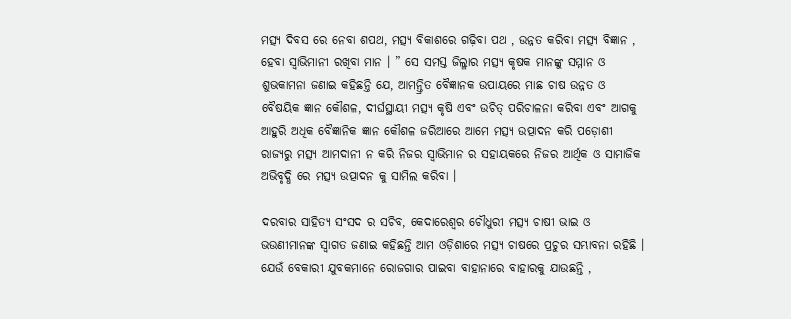ମତ୍ସ୍ୟ ଦିବସ ରେ ନେବା ଶପଥ, ମତ୍ସ୍ୟ ବିକାଶରେ ଗଢ଼ିବା ପଥ , ଉନ୍ନତ କରିବା ମତ୍ସ୍ୟ ବିଜ୍ଞାନ , ହେବା ସ୍ଵାଭିମାନୀ ରଖିବା ମାନ । ” ସେ ସମସ୍ତ ଜିଲ୍ଳାର ମତ୍ସ୍ୟ କୃଷକ ମାନଙ୍କୁ ସମ୍ମାନ ଓ ଶୁଭକାମନା ଜଣାଇ କହିଛନ୍ତି ଯେ, ଆମନ୍ତ୍ରିତ ବୈଜ୍ଞାନକ ଉପାୟରେ ମାଛ ଚାଷ ଉନ୍ନତ ଓ ବୈଷୟିକ ଜ୍ଞାନ କୌଶଳ, ଦୀର୍ଘସ୍ଥାୟୀ ମତ୍ସ୍ୟ କୃଷି ଏବଂ ଉଚିତ୍ ପରିଚାଳନା କରିବା ଏବଂ ଆଗକୁ ଆହୁରି ଅଧିକ ବୈଜ୍ଞାନିକ ଜ୍ଞାନ କୌଶଳ ଜରିଆରେ ଆମେ ମତ୍ସ୍ୟ ଉତ୍ପାଦନ କରି ପଡ଼ୋଶୀ ରାଜ୍ୟରୁ ମତ୍ସ୍ୟ ଆମଦାନୀ ନ କରି ନିଜର ସ୍ୱାଭିମାନ ର ସହାୟକରେ ନିଜର ଆର୍ଥିକ ଓ ସାମାଜିକ ଅଭିବୃଦ୍ଧି ରେ ମତ୍ସ୍ୟ ଉତ୍ପାଦନ କୁ ସାମିଲ କରିବା ।

ଦରବାର ସାହିତ୍ୟ ସଂସଦ ର ସଚିବ, କେଦାରେଶ୍ୱର ଚୌଧୁରୀ ମତ୍ସ୍ୟ ଚାଷୀ ଭାଇ ଓ ଭଉଣୀମାନଙ୍କ ସ୍ବାଗତ ଜଣାଇ କହିଛନ୍ତି ଆମ ଓଡ଼ିଶାରେ ମତ୍ସ୍ୟ ଚାଷରେ ପ୍ରଚୁର ସମ୍ଭାବନା ରହିଛି । ଯେଉଁ ବେକାରୀ ଯୁବକମାନେ ରୋଜଗାର ପାଇବା ବାହାନାରେ ବାହାରକୁ ଯାଉଛନ୍ତି ,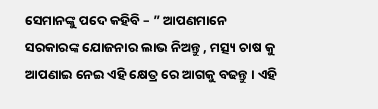ସେମାନଙ୍କୁ ପଦେ କହିବି – ” ଆପଣମାନେ ସରକାରଙ୍କ ଯୋଜନାର ଲାଭ ନିଅନ୍ତୁ , ମତ୍ସ୍ୟ ଚାଷ କୁ ଆପଣାଇ ନେଇ ଏହି କ୍ଷେତ୍ର ରେ ଆଗକୁ ବଢନ୍ତୁ । ଏହି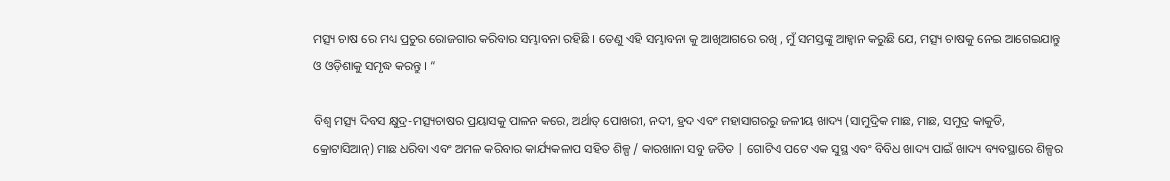ମତ୍ସ୍ୟ ଚାଷ ରେ ମଧ୍ୟ ପ୍ରଚୁର ରୋଜଗାର କରିବାର ସମ୍ଭାବନା ରହିଛି । ତେଣୁ ଏହି ସମ୍ଭାବନା କୁ ଆଖିଆଗରେ ରଖି , ମୁଁ ସମସ୍ତଙ୍କୁ ଆହ୍ୱାନ କରୁଛି ଯେ, ମତ୍ସ୍ୟ ଚାଷକୁ ନେଇ ଆଗେଇଯାନ୍ତୁ ଓ ଓଡ଼ିଶାକୁ ସମୃଦ୍ଧ କରନ୍ତୁ । “

ବିଶ୍ୱ ମତ୍ସ୍ୟ ଦିବସ କ୍ଷୁଦ୍ର-ମତ୍ସ୍ୟଚାଷର ପ୍ରୟାସକୁ ପାଳନ କରେ, ଅର୍ଥାତ୍ ପୋଖରୀ, ନଦୀ, ହ୍ରଦ ଏବଂ ମହାସାଗରରୁ ଜଳୀୟ ଖାଦ୍ୟ (ସାମୁଦ୍ରିକ ମାଛ, ମାଛ, ସମୁଦ୍ର କାକୁଡି, କ୍ରୋଟାସିଆନ୍) ମାଛ ଧରିବା ଏବଂ ଅମଳ କରିବାର କାର୍ଯ୍ୟକଳାପ ସହିତ ଶିଳ୍ପ / କାରଖାନା ସବୁ ଜଡିତ | ଗୋଟିଏ ପଟେ ଏକ ସୁସ୍ଥ ଏବଂ ବିବିଧ ଖାଦ୍ୟ ପାଇଁ ଖାଦ୍ୟ ବ୍ୟବସ୍ଥାରେ ଶିଳ୍ପର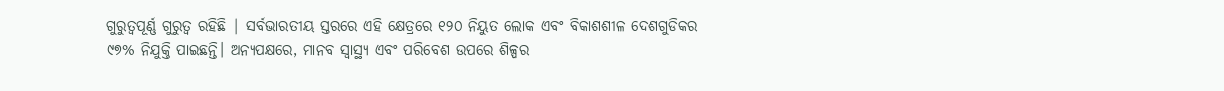ଗୁରୁତ୍ୱପୂର୍ଣ୍ଣ ଗୁରୁତ୍ୱ ରହିଛି | ସର୍ବଭାରତୀୟ ସ୍ତରରେ ଏହି କ୍ଷେତ୍ରରେ ୧୨୦ ନିୟୁତ ଲୋକ ଏବଂ ବିକାଶଶୀଳ ଦେଶଗୁଡିକର ୯୭% ନିଯୁକ୍ତି ପାଇଛନ୍ତି। ଅନ୍ୟପକ୍ଷରେ, ମାନବ ସ୍ୱାସ୍ଥ୍ୟ ଏବଂ ପରିବେଶ ଉପରେ ଶିଳ୍ପର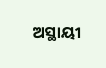ଅସ୍ଥାୟୀ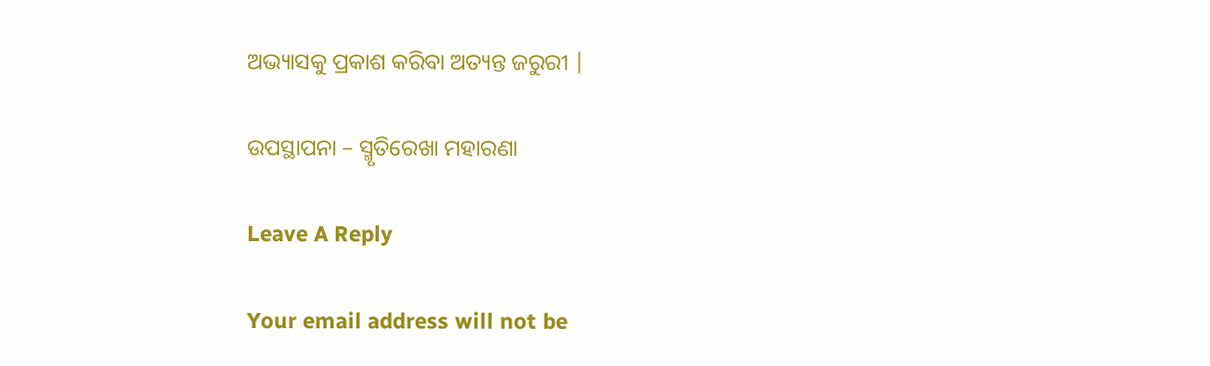ଅଭ୍ୟାସକୁ ପ୍ରକାଶ କରିବା ଅତ୍ୟନ୍ତ ଜରୁରୀ |

ଉପସ୍ଥାପନା – ସ୍ମୃତିରେଖା ମହାରଣା

Leave A Reply

Your email address will not be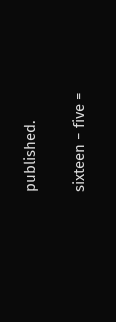published.

sixteen − five =